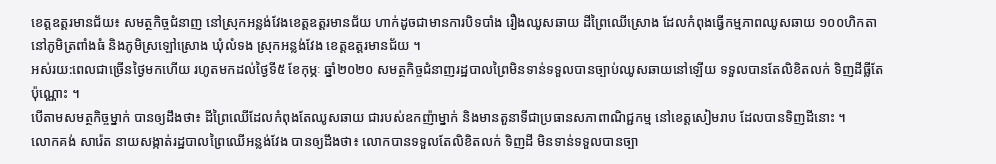ខេត្តឧត្ដរមានជ័យ៖ សមត្ថកិច្ចជំនាញ នៅស្រុកអន្លង់វែងខេត្តឧត្ដរមានជ័យ ហាក់ដូចជាមានការបិទបាំង រឿងឈូសឆាយ ដីព្រៃឈើស្រោង ដែលកំពុងធ្វើកម្មភាពឈូសឆាយ ១០០ហិកតា នៅភូមិត្រពាំងធំ និងភូមិស្រឡៅស្រោង ឃុំលំទង ស្រុកអន្លង់វែង ខេត្តឧត្ដរមានជ័យ ។
អស់រយ:ពេលជាច្រើនថ្ងៃមកហើយ រហូតមកដល់ថ្ងៃទី៥ ខែកុម្ភៈ ឆ្នាំ២០២០ សមត្ថកិច្ចជំនាញរដ្ឋបាលព្រៃមិនទាន់ទទួលបានច្បាប់ឈូសឆាយនៅឡើយ ទទួលបានតែលិខិតលក់ ទិញដីធ្លីតែប៉ុណ្ណោះ ។
បើតាមសមត្ថកិច្ចម្នាក់ បានឲ្យដឹងថា៖ ដីព្រៃឈើដែលកំពុងតែឈូសឆាយ ជារបស់ឧកញ៉ាម្នាក់ និងមានតួនាទីជាប្រធានសភាពាណិជ្ជកម្ម នៅខេត្តសៀមរាប ដែលបានទិញដីនោះ ។
លោកគង់ សារ៉េត នាយសង្កាត់រដ្ឋបាលព្រៃឈើអន្លង់វែង បានឲ្យដឹងថា៖ លោកបានទទួលតែលិខិតលក់ ទិញដី មិនទាន់ទទួលបានច្បា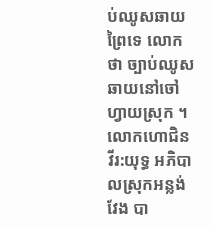ប់ឈូសឆាយព្រៃទេ លោកថា ច្បាប់ឈូសឆាយនៅចៅហ្វាយស្រុក ។
លោកហោជិន វីរ:យុទ្ធ អភិបាលស្រុកអន្លង់វែង បា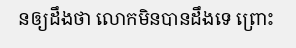នឲ្យដឹងថា លោកមិនបានដឹងទេ ព្រោះ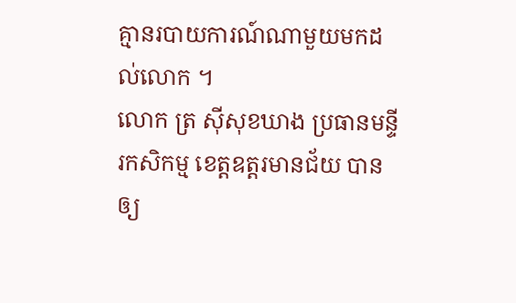គ្មានរបាយការណ៍ណាមួយមកដល់លោក ។
លោក ត្រ ស៊ីសុខឃាង ប្រធានមន្ទីរកសិកម្ម ខេត្តឧត្ដរមានជ័យ បានឲ្យ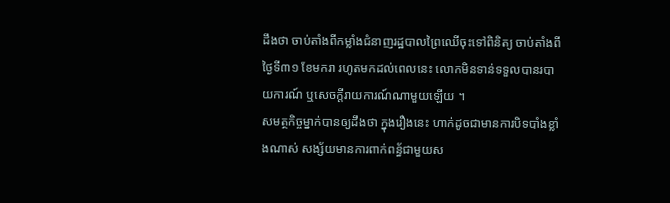ដឹងថា ចាប់តាំងពីកម្លាំងជំនាញរដ្ឋបាលព្រៃឈើចុះទៅពិនិត្យ ចាប់តាំងពីថ្ងៃទី៣១ ខែមករា រហូតមកដល់ពេលនេះ លោកមិនទាន់ទទួលបានរបាយការណ៍ ឬសេចក្ដីរាយការណ៍ណាមួយឡើយ ។
សមត្ថកិច្ចម្នាក់បានឲ្យដឹងថា ក្នុងរឿងនេះ ហាក់ដូចជាមានការបិទបាំងខ្លាំងណាស់ សង្ស័យមានការពាក់ពន្ធ័ជាមួយស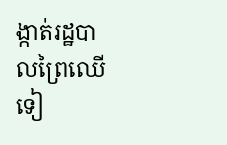ង្កាត់រដ្ឋបាលព្រៃឈើទៀ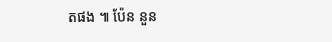តផង ៕ ប៉ែន នួន